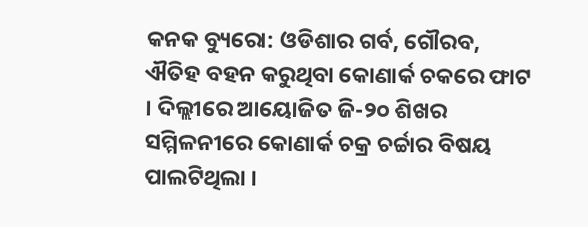କନକ ବ୍ୟୁରୋ: ଓଡିଶାର ଗର୍ବ, ଗୌରବ, ଐତିହ ବହନ କରୁଥିବା କୋଣାର୍କ ଚକରେ ଫାଟ । ଦିଲ୍ଲୀରେ ଆୟୋଜିତ ଜି-୨୦ ଶିଖର ସମ୍ମିଳନୀରେ କୋଣାର୍କ ଚକ୍ର ଚର୍ଚ୍ଚାର ବିଷୟ ପାଲଟିଥିଲା ।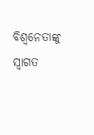ବିଶ୍ୱନେତାଙ୍କୁ ସ୍ୱାଗତ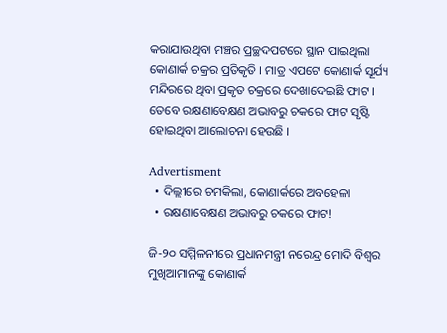କରାଯାଉଥିବା ମଞ୍ଚର ପ୍ରଚ୍ଛଦପଟରେ ସ୍ଥାନ ପାଇଥିଲା କୋଣାର୍କ ଚକ୍ରର ପ୍ରତିକୃତି । ମାତ୍ର ଏପଟେ କୋଣାର୍କ ସୂର୍ଯ୍ୟ ମନ୍ଦିରରେ ଥିବା ପ୍ରକୃତ ଚକ୍ରରେ ଦେଖାଦେଇଛି ଫାଟ । ତେବେ ରକ୍ଷଣାବେକ୍ଷଣ ଅଭାବରୁ ଚକରେ ଫାଟ ସୃଷ୍ଟି ହୋଇଥିବା ଆଲୋଚନା ହେଉଛି ।

Advertisment
  • ଦିଲ୍ଲୀରେ ଚମକିଲା, କୋଣାର୍କରେ ଅବହେଳା
  • ରକ୍ଷଣାବେକ୍ଷଣ ଅଭାବରୁ ଚକରେ ଫାଟ!

ଜି-୨୦ ସମ୍ମିଳନୀରେ ପ୍ରଧାନମନ୍ତ୍ରୀ ନରେନ୍ଦ୍ର ମୋଦି ବିଶ୍ୱର ମୁଖିଆମାନଙ୍କୁ କୋଣାର୍କ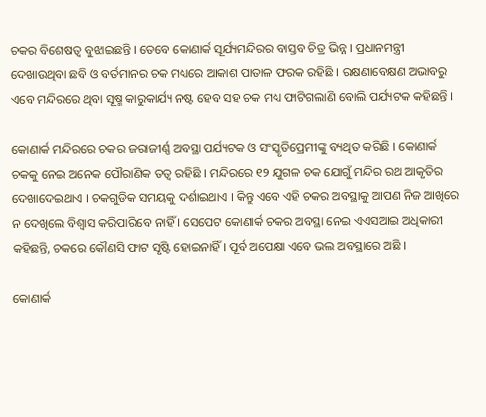ଚକର ବିଶେଷତ୍ୱ ବୁଝାଇଛନ୍ତି । ତେବେ କୋଣାର୍କ ସୂର୍ଯ୍ୟମନ୍ଦିରର ବାସ୍ତବ ଚିତ୍ର ଭିନ୍ନ । ପ୍ରଧାନମନ୍ତ୍ରୀ ଦେଖାଉଥିବା ଛବି ଓ ବର୍ତମାନର ଚକ ମଧ୍ୟରେ ଆକାଶ ପାତାଳ ଫରକ ରହିଛି । ରକ୍ଷଣାବେକ୍ଷଣ ଅଭାବରୁ ଏବେ ମନ୍ଦିରରେ ଥିବା ସୂଷ୍ମ କାରୁକାର୍ଯ୍ୟ ନଷ୍ଟ ହେବ ସହ ଚକ ମଧ୍ୟ ଫାଟିଗଲାଣି ବୋଲି ପର୍ଯ୍ୟଟକ କହିଛନ୍ତି ।

କୋଣାର୍କ ମନ୍ଦିରରେ ଚକର ଜରାଜୀର୍ଣ୍ଣ ଅବସ୍ଥା ପର୍ଯ୍ୟଟକ ଓ ସଂସ୍କୃତିପ୍ରେମୀଙ୍କୁ ବ୍ୟଥିତ କରିଛି । କୋଣାର୍କ ଚକକୁ ନେଇ ଅନେକ ପୌରାଣିକ ତତ୍ୱ ରହିଛି । ମନ୍ଦିରରେ ୧୨ ଯୁଗଳ ଚକ ଯୋଗୁଁ ମନ୍ଦିର ରଥ ଆକୃତିର ଦେଖାଦେଇଥାଏ । ଚକଗୁଡିକ ସମୟକୁ ଦର୍ଶାଇଥାଏ । କିନ୍ତୁ ଏବେ ଏହି ଚକର ଅବସ୍ଥାକୁ ଆପଣ ନିଜ ଆଖିରେ ନ ଦେଖିଲେ ବିଶ୍ୱାସ କରିପାରିବେ ନାହିଁ । ସେପେଟ କୋଣାର୍କ ଚକର ଅବସ୍ଥା ନେଇ ଏଏସଆଇ ଅଧିକାରୀ କହିଛନ୍ତି, ଚକରେ କୌଣସି ଫାଟ ସୃଷ୍ଟି ହୋଇନାହିଁ । ପୂର୍ବ ଅପେକ୍ଷା ଏବେ ଭଲ ଅବସ୍ଥାରେ ଅଛି ।

କୋଣାର୍କ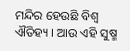ମନ୍ଦିର ହେଉଛି ବିଶ୍ୱ ଐତିହ୍ୟ । ଆଉ ଏହି ସୁଷ୍ମ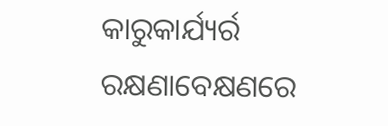କାରୁକାର୍ଯ୍ୟର୍ର ରକ୍ଷଣାବେକ୍ଷଣରେ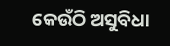କେଉଁଠି ଅସୁବିଧା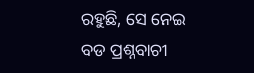ରହୁଛି, ସେ ନେଇ ବଡ ପ୍ରଶ୍ନବାଚୀ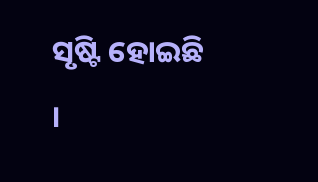ସୃଷ୍ଟି ହୋଇଛି ।